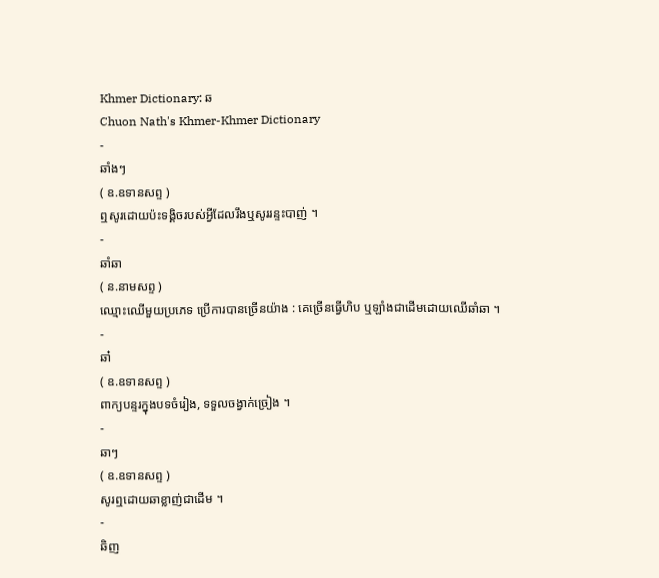Khmer Dictionary: ឆ
Chuon Nath's Khmer-Khmer Dictionary
-
ឆាំងៗ
( ឧ.ឧទានសព្ទ )
ឮសូរដោយប៉ះទង្គិចរបស់អ្វីដែលរឹងឬសូររន្ទះបាញ់ ។
-
ឆាំឆា
( ន.នាមសព្ទ )
ឈ្មោះឈើមួយប្រភេទ ប្រើការបានច្រើនយ៉ាង : គេច្រើនធ្វើហិប ឬឡាំងជាដើមដោយឈើឆាំឆា ។
-
ឆា៎
( ឧ.ឧទានសព្ទ )
ពាក្យបន្ទរក្នុងបទចំរៀង, ទទួលចង្វាក់ច្រៀង ។
-
ឆាៗ
( ឧ.ឧទានសព្ទ )
សូរឮដោយឆាខ្លាញ់ជាដើម ។
-
ឆិញ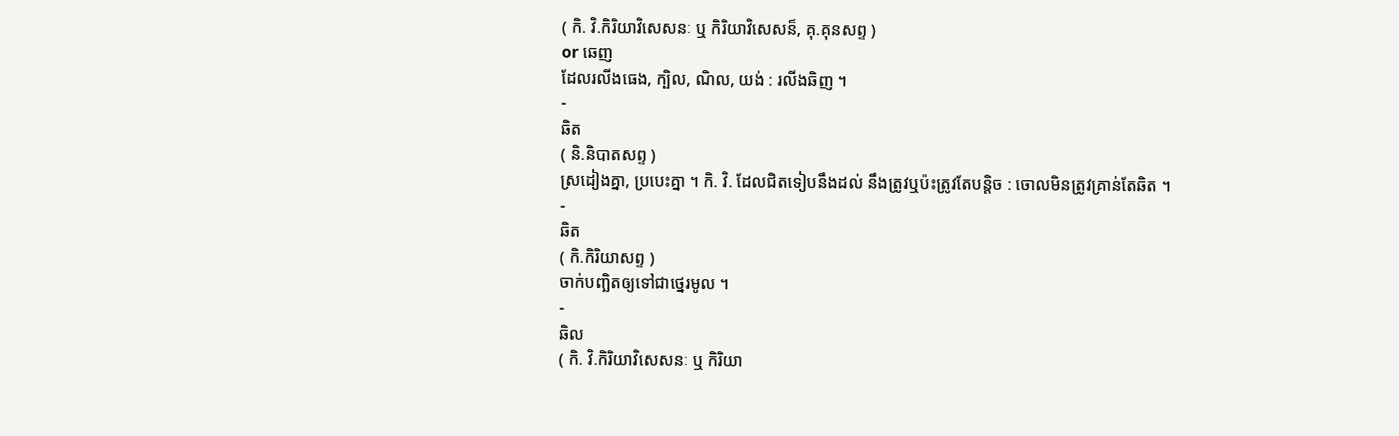( កិ. វិ.កិរិយាវិសេសនៈ ឬ កិរិយាវិសេសន៏, គុ.គុនសព្ទ )
or ឆេញ
ដែលរលីងធេង, ក្បិល, ណិល, យង់ : រលីងឆិញ ។
-
ឆិត
( និ.និបាតសព្ទ )
ស្រដៀងគ្នា, ប្របេះគ្នា ។ កិ. វិ. ដែលជិតទៀបនឹងដល់ នឹងត្រូវឬប៉ះត្រូវតែបន្ដិច : ចោលមិនត្រូវគ្រាន់តែឆិត ។
-
ឆិត
( កិ.កិរិយាសព្ទ )
ចាក់បញ្ឆិតឲ្យទៅជាថ្នេរមូល ។
-
ឆិល
( កិ. វិ.កិរិយាវិសេសនៈ ឬ កិរិយា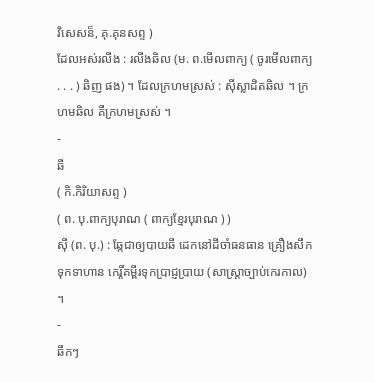វិសេសន៏, គុ.គុនសព្ទ )
ដែលអស់រលីង : រលីងឆិល (ម. ព.មើលពាក្យ ( ចូរមើលពាក្យ . . . ) ឆិញ ផង) ។ ដែលក្រហមស្រស់ : ស៊ីស្លាដិតឆិល ។ ក្រហមឆិល គឺក្រហមស្រស់ ។
-
ឆី
( កិ.កិរិយាសព្ទ )
( ព. បុ.ពាក្យបុរាណ ( ពាក្យខ្មែរបុរាណ ) )
ស៊ី (ព. បុ.) : ឆ្កែជាឲ្យបាយឆី ដេកនៅដីចាំធនធាន គ្រឿងសឹកទុកទាហាន កេរ្តិ៍គម្ពីរទុកប្រាជ្ញប្រាយ (សាស្រ្តាច្បាប់កេរកាល) ។
-
ឆឹកៗ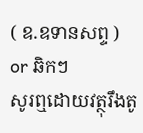( ឧ.ឧទានសព្ទ )
or ឆិកៗ
សូរឮដោយវត្ថុរឹងតូ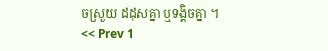ចស្រួយ ដដុសគ្នា ឬទង្គិចគ្នា ។
<< Prev 1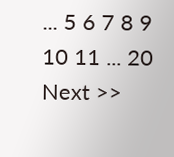... 5 6 7 8 9 10 11 ... 20 Next >>